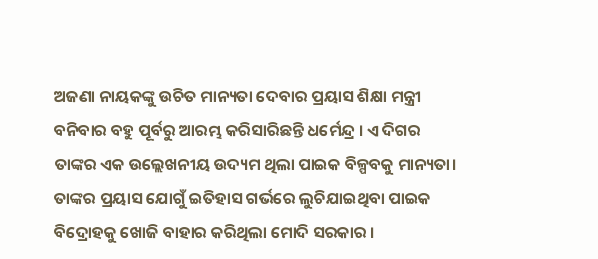ଅଜଣା ନାୟକଙ୍କୁ ଉଚିତ ମାନ୍ୟତା ଦେବାର ପ୍ରୟାସ ଶିକ୍ଷା ମନ୍ତ୍ରୀ ବନିବାର ବହୁ ପୂର୍ବରୁ ଆରମ୍ଭ କରିସାରିଛନ୍ତି ଧର୍ମେନ୍ଦ୍ର । ଏ ଦିଗର ତାଙ୍କର ଏକ ଉଲ୍ଲେଖନୀୟ ଉଦ୍ୟମ ଥିଲା ପାଇକ ବିଳ୍ପବକୁ ମାନ୍ୟତା। ତାଙ୍କର ପ୍ରୟାସ ଯୋଗୁଁ ଇତିହାସ ଗର୍ଭରେ ଲୁଚିଯାଇଥିବା ପାଇକ ବିଦ୍ରୋହକୁ ଖୋଜି ବାହାର କରିଥିଲା ମୋଦି ସରକାର ।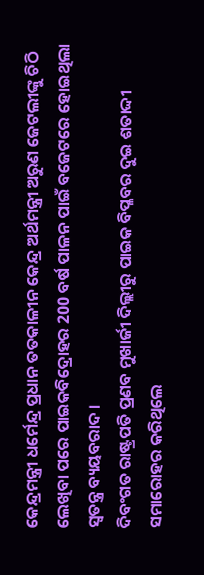କେନ୍ଦ୍ରମନ୍ତ୍ରୀ ଧର୍ମେନ୍ଦ୍ର ପ୍ରଧାନ ତତକାଳୀନ କେନ୍ଦ୍ର ଅର୍ଥମନ୍ତ୍ରୀ ଅରୁଣ ଜେଟଲୀଙ୍କୁ ଚିଠି ଲେଖିବା ପରେ ପାଇକବିଦ୍ରୋହର 200 ବର୍ଷ ପାଳନ ପାଇଁ ବଜେଟରେ ହୋଇଥିଲା ସ୍ବତନ୍ତ୍ର ବ୍ୟୟବରାଦ ।
ଦିବଂଗତ ରାଷ୍ଟ୍ରପତି ପ୍ରଣବ ମୁଖାର୍ଜୀ ଦିଲ୍ଲୀରୁ ପାଇକ ବିପ୍ଳବର ଦୁଇ ଶତାଦ୍ଦୀ ସମାରୋହର କରିଥିଲେ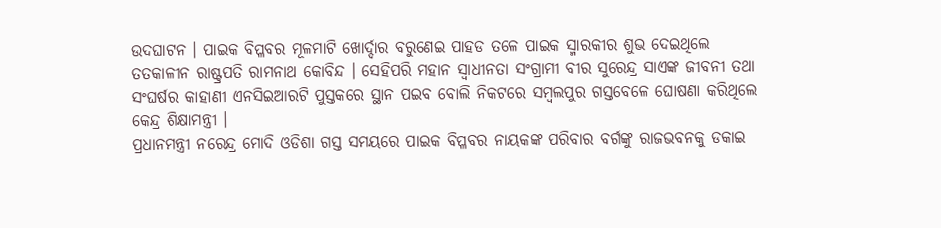ଉଦଘାଟନ । ପାଇକ ବିପ୍ଳବର ମୂଳମାଟି ଖୋର୍ଦ୍ଦାର ବରୁଣେଇ ପାହଡ ତଳେ ପାଇକ ସ୍ମାରକୀର ଶୁଭ ଦେଇଥିଲେ ତତକାଳୀନ ରାଷ୍ଟ୍ରପତି ରାମନାଥ କୋବିନ୍ଦ । ସେହିପରି ମହାନ ସ୍ବାଧୀନତା ସଂଗ୍ରାମୀ ବୀର ସୁରେନ୍ଦ୍ର ସାଏଙ୍କ ଜୀବନୀ ତଥା ସଂଘର୍ଷର କାହାଣୀ ଏନସିଇଆରଟି ପୁସ୍ତକରେ ସ୍ଥାନ ପଇବ ବୋଲି ନିକଟରେ ସମ୍ବଲପୁର ଗସ୍ତବେଳେ ଘୋଷଣା କରିଥିଲେ କେନ୍ଦ୍ର ଶିକ୍ଷାମନ୍ତ୍ରୀ ।
ପ୍ରଧାନମନ୍ତ୍ରୀ ନରେନ୍ଦ୍ର ମୋଦି ଓଡିଶା ଗସ୍ତ ସମୟରେ ପାଇକ ବିପ୍ଳବର ନାୟକଙ୍କ ପରିବାର ବର୍ଗଙ୍କୁ ରାଜଭବନକୁ ଡକାଇ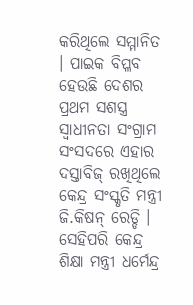କରିଥିଲେ ସମ୍ମାନିତ । ପାଇକ ବିପ୍ଳବ ହେଉଛି ଦେଶର ପ୍ରଥମ ସଶସ୍ତ୍ର ସ୍ବାଧୀନତା ସଂଗ୍ରାମ ସଂସଦରେ ଏହାର ଦସ୍ତାବିଜ୍ ରଖିଥିଲେ କେନ୍ଦ୍ର ସଂସ୍କୃତି ମନ୍ତ୍ରୀ ଜି.କିଷନ୍ ରେଡ୍ଡି । ସେହିପରି କେନ୍ଦ୍ର ଶିକ୍ଷା ମନ୍ତ୍ରୀ ଧର୍ମେନ୍ଦ୍ର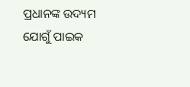ପ୍ରଧାନଙ୍କ ଉଦ୍ୟମ ଯୋଗୁଁ ପାଇକ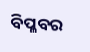ବିପ୍ଳବର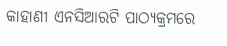କାହାଣୀ ଏନସିଆରଟି ପାଠ୍ୟକ୍ରମରେ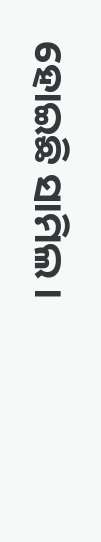ହୋଇଛି ସାମିଲ ।